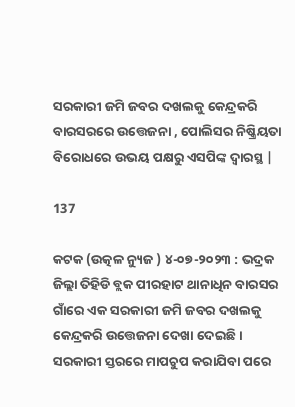ସରକାରୀ ଜମି ଜବର ଦଖଲକୁ କେନ୍ଦ୍ରକରି ବାରସରରେ ଉତ୍ତେଜନା , ପୋଲିସର ନିଷ୍କ୍ରିୟତା ବିରୋଧରେ ଉଭୟ ପକ୍ଷରୁ ଏସପିଙ୍କ ଦ୍ୱାରସ୍ଥ |

137

କଟକ (ଉତ୍କଳ ନ୍ୟୁଜ ) ୪-୦୭-୨୦୨୩ : ଭଦ୍ରକ ଜିଲ୍ଲା ତିହିଡି ବ୍ଲକ ପୀରହାଟ ଥାନାଧିନ ବାରସର ଗାଁରେ ଏକ ସରକାରୀ ଜମି ଜବର ଦଖଲକୁ କେନ୍ଦ୍ରକରି ଉତ୍ତେଜନା ଦେଖା ଦେଇଛି । ସରକାରୀ ସ୍ତରରେ ମାପଚୁପ କରାଯିବା ପରେ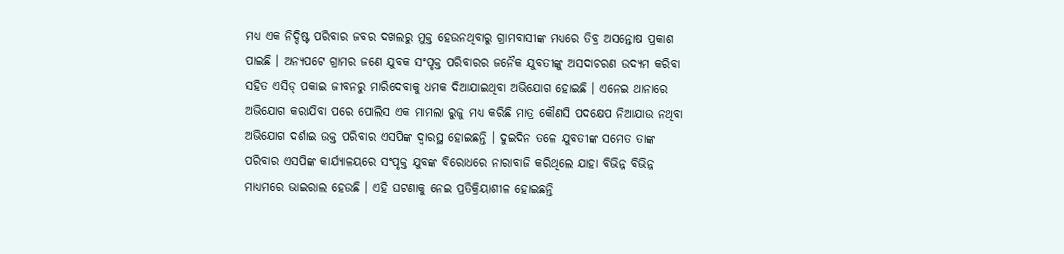ମଧ୍ୟ ଏକ ନିଦ୍ଦିଷ୍ଟ ପରିବାର ଜବର ଦଖଲରୁ ମୁକ୍ତ ହେଉନଥିବାରୁ ଗ୍ରାମବାସୀଙ୍କ ମଧ୍ୟରେ ତିବ୍ର ଅସନ୍ତୋଷ ପ୍ରକାଶ ପାଇଛି । ଅନ୍ୟପଟେ ଗ୍ରାମର ଜଣେ ଯୁବକ ସଂପୃକ୍ତ ପରିବାରର ଜନୈକ ଯୁବତୀଙ୍କୁ ଅସଦାଚରଣ ଉଦ୍ୟମ କରିବା ସହିତ ଏସିଡ୍ ପକାଇ ଜୀବନରୁ ମାରିଦେବାକୁ ଧମକ ଦିଆଯାଇଥିବା ଅଭିଯୋଗ ହୋଇଛି । ଏନେଇ ଥାନାରେ ଅଭିଯୋଗ କରାଯିବା ପରେ ପୋଲିସ ଏକ ମାମଲା ରୁଜୁ ମଧ୍ୟ କରିଛି ମାତ୍ର କୌଣସି ପଦକ୍ଷେପ ନିଆଯାଉ ନଥିବା ଅଭିଯୋଗ ଦର୍ଶାଇ ଉକ୍ତ ପରିବାର ଏସପିଙ୍କ ଦ୍ୱାରସ୍ଥ ହୋଇଛନ୍ତି । ଦୁଇଦିନ ତଳେ ଯୁବତୀଙ୍କ ସମେତ ତାଙ୍କ ପରିବାର ଏସପିଙ୍କ କାର୍ଯ୍ୟାଳୟରେ ସଂପୃକ୍ତ ଯୁବଙ୍କ ବିରୋଧରେ ନାରାବାଜି କରିଥିଲେ ଯାହା ବିଭିନ୍ନ ବିଭିନ୍ନ ମାଧ୍ୟମରେ ଭାଇରାଲ ହେଉଛି । ଏହି ଘଟଣାକୁ ନେଇ ପ୍ରତିକ୍ରିୟାଶୀଳ ହୋଇଛନ୍ତି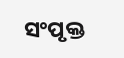ସଂପୃକ୍ତ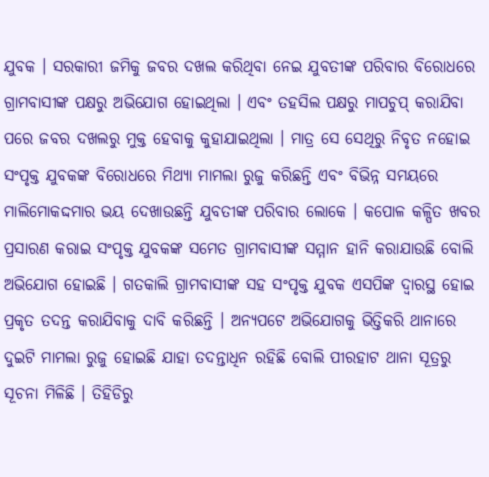ଯୁବକ । ସରକାରୀ ଜମିକୁ ଜବର ଦଖଲ କରିଥିବା ନେଇ ଯୁବତୀଙ୍କ ପରିବାର ବିରୋଧରେ ଗ୍ରାମବାସୀଙ୍କ ପକ୍ଷରୁ ଅଭିଯୋଗ ହୋଇଥିଲା । ଏବଂ ତହସିଲ ପକ୍ଷରୁ ମାପଚୁପ୍ କରାଯିବା ପରେ ଜବର ଦଖଲରୁ ମୁକ୍ତ ହେବାକୁ କୁହାଯାଇଥିଲା । ମାତ୍ର ସେ ସେଥିରୁ ନିବୃତ ନହୋଇ ସଂପୃକ୍ତ ଯୁବକଙ୍କ ବିରୋଧରେ ମିଥ୍ୟା ମାମଲା ରୁଜୁ କରିଛନ୍ତି ଏବଂ ବିଭିନ୍ନ ସମୟରେ ମାଲିମୋକଦ୍ଦମାର ଭୟ ଦେଖାଉଛନ୍ତି ଯୁବତୀଙ୍କ ପରିବାର ଲୋକେ । କପୋଳ କଳ୍ପିତ ଖବର ପ୍ରସାରଣ କରାଇ ସଂପୃକ୍ତ ଯୁବକଙ୍କ ସମେତ ଗ୍ରାମବାସୀଙ୍କ ସମ୍ମାନ ହାନି କରାଯାଉଛି ବୋଲି ଅଭିଯୋଗ ହୋଇଛି । ଗତକାଲି ଗ୍ରାମବାସୀଙ୍କ ସହ ସଂପୃକ୍ତ ଯୁବକ ଏସପିଙ୍କ ଦ୍ୱାରସ୍ଥ ହୋଇ ପ୍ରକୃତ ତଦନ୍ତ କରାଯିବାକୁ ଦାବି କରିଛନ୍ତି । ଅନ୍ୟପଟେ ଅଭିଯୋଗକୁ ଭିତ୍ତିକରି ଥାନାରେ ଦୁଇଟି ମାମଲା ରୁଜୁ ହୋଇଛି ଯାହା ତଦନ୍ତାଧିନ ରହିଛି ବୋଲି ପୀରହାଟ ଥାନା ସୂତ୍ରରୁ ସୂଚନା ମିଳିଛି । ତିହିଡିରୁ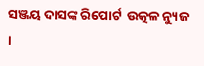ସଞ୍ଜୟ ଦାସଙ୍କ ରିପୋର୍ଟ  ଉତ୍କଳ ନ୍ୟୁଜ ।